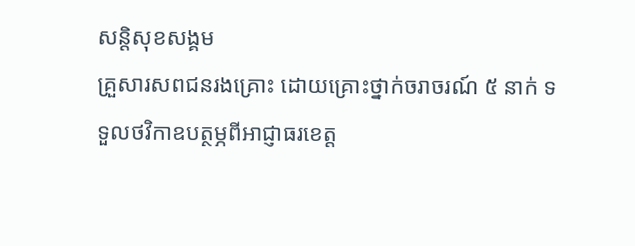សន្តិសុខសង្គម
គ្រួសារសពជនរងគ្រោះ ដោយគ្រោះថ្នាក់ចរាចរណ៍ ៥ នាក់ ទទួលថវិកាឧបត្ថម្ភពីអាជ្ញាធរខេត្ត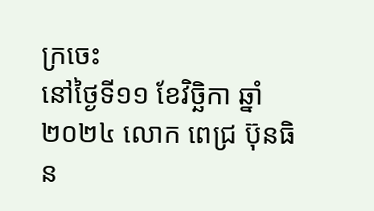ក្រចេះ
នៅថ្ងៃទី១១ ខែវិច្ឆិកា ឆ្នាំ២០២៤ លោក ពេជ្រ ប៊ុនធិន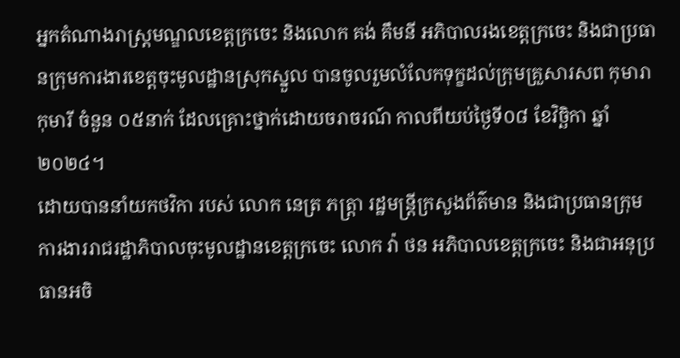អ្នកតំណាងរាស្ត្រមណ្ឌលខេត្តក្រចេះ និងលោក គង់ គឹមនី អភិបាលរងខេត្តក្រចេះ និងជាប្រធានក្រុមការងារខេត្តចុះមូលដ្ឋានស្រុកស្នួល បានចូលរួមលំលែកទុក្ខដល់ក្រុមគ្រួសារសព កុមារា កុមារី ចំនួន ០៥នាក់ ដែលគ្រោះថ្នាក់ដោយចរាចរណ៍ កាលពីយប់ថ្ងៃទី០៨ ខែវិច្ឆិកា ឆ្នាំ២០២៤។
ដោយបាននាំយកថវិកា របស់ លោក នេត្រ ភត្រ្តា រដ្ឋមន្ត្រីក្រសួងព័ត៌មាន និងជាប្រធានក្រុមការងាររាជរដ្ឋាភិបាលចុះមូលដ្ឋានខេត្តក្រចេះ លោក វ៉ា ថន អភិបាលខេត្តក្រចេះ និងជាអនុប្រធានអចិ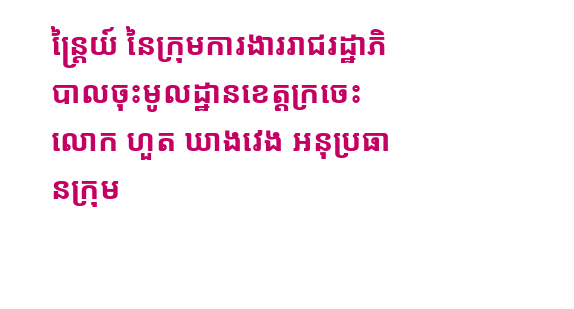ន្ត្រៃយ៍ នៃក្រុមការងាររាជរដ្ឋាភិបាលចុះមូលដ្ឋានខេត្តក្រចេះ លោក ហួត ឃាងវេង អនុប្រធានក្រុម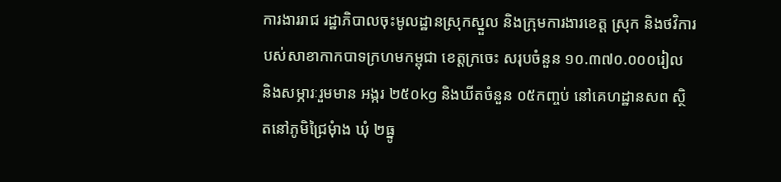ការងាររាជ រដ្ឋាភិបាលចុះមូលដ្ឋានស្រុកស្នួល និងក្រុមការងារខេត្ត ស្រុក និងថវិការបស់សាខាកាកបាទក្រហមកម្ពុជា ខេត្តក្រចេះ សរុបចំនួន ១០.៣៧០.០០០រៀល និងសម្ភារៈរួមមាន អង្ករ ២៥០kg និងឃីតចំនួន ០៥កញ្ចប់ នៅគេហដ្ឋានសព ស្ថិតនៅភូមិជ្រៃមុំាង ឃុំ ២ធ្នូ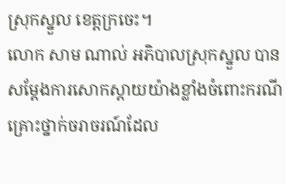ស្រុកស្នួល ខេត្តក្រចេះ។
លោក សាម ណាល់ អភិបាលស្រុកស្នួល បានសម្ដែងការសោកស្ដាយយ៉ាងខ្លាំងចំពោះករណីគ្រោះថ្នាក់ចរាចរណ៍ដែល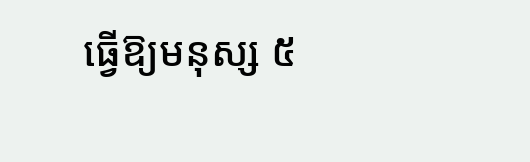ធ្វើឱ្យមនុស្ស ៥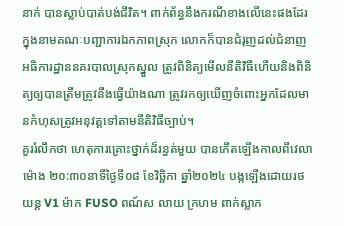នាក់ បានស្លាប់បាត់បង់ជីវិត។ ពាក់ព័ន្ធនឹងករណីខាងលើនេះផងដែរ ក្នុងនាមគណៈបញ្ជាការឯកភាពស្រុក លោកក៏បានជំរុញដល់ជំនាញអធិការដ្ឋាននគរបាលស្រុកស្នួល ត្រូវពិនិត្យមើលនីតិវិធីហើយនិងពិនិត្យឲ្យបានត្រឹមត្រូវនឹងធ្វើយ៉ាងណា ត្រូវរកឲ្យឃើញចំពោះអ្នកដែលមានកំហុសត្រូវអនុវត្តទៅតាមនីតិវិធីច្បាប់។
គួររំលឹកថា ហេតុការគ្រោះថ្នាក់ដ៏រន្ធត់មួយ បានកើតឡើងកាលពីវេលាម៉ោង ២០:៣០នាទីថ្ងៃទី០៨ ខែវិច្ឆិកា ឆ្នាំ២០២៤ បង្កឡើងដោយរថយន្ត V1 ម៉ាក FUSO ពណ៍ស លាយ ក្រហម ពាក់ស្លាក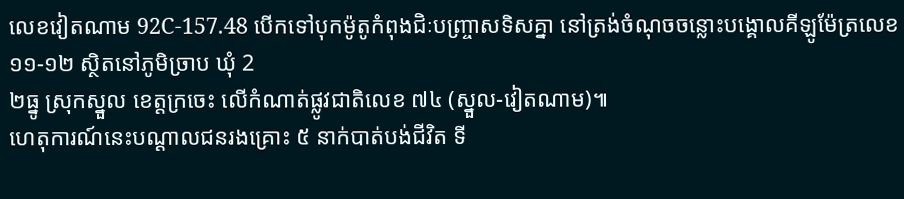លេខវៀតណាម 92C-157.48 បើកទៅបុកម៉ូតូកំពុងជិៈបញ្ច្រាសទិសគ្នា នៅត្រង់ចំណុចចន្លោះបង្គោលគីឡូម៉ែត្រលេខ ១១-១២ ស្ថិតនៅភូមិច្រាប ឃុំ 2
២ធ្នូ ស្រុកស្នួល ខេត្តក្រចេះ លើកំណាត់ផ្លូវជាតិលេខ ៧៤ (ស្នួល-វៀតណាម)៕
ហេតុការណ៍នេះបណ្តាលជនរងគ្រោះ ៥ នាក់បាត់បង់ជីវិត ទី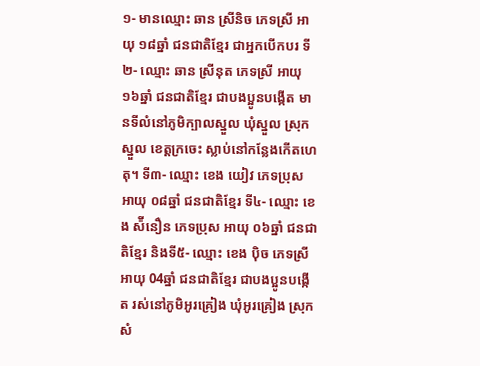១- មានឈ្មោះ ឆាន ស្រីនិច ភេទស្រី អាយុ ១៨ឆ្នាំ ជនជាតិខ្មែរ ជាអ្នកបើកបរ ទី២- ឈ្មោះ ឆាន ស្រីនុត ភេទស្រី អាយុ ១៦ឆ្នាំ ជនជាតិខ្មែរ ជាបងប្អូនបង្កើត មានទីលំនៅភូមិក្បាលស្នួល ឃុំស្នួល ស្រុកស្នួល ខេត្តក្រចេះ ស្លាប់នៅកន្លែងកេីតហេតុ។ ទី៣- ឈ្មោះ ខេង យៀវ ភេទប្រុស អាយុ ០៨ឆ្នាំ ជនជាតិខ្មែរ ទី៤- ឈ្មោះ ខេង ស៉ីនឿន ភេទប្រុស អាយុ ០៦ឆ្នាំ ជនជាតិខ្មែរ និងទី៥- ឈ្មោះ ខេង ប៉ិច ភេទស្រី អាយុ 04ឆ្នាំ ជនជាតិខ្មែរ ជាបងប្អូនបង្កើត រស់នៅភូមិអូរគ្រៀង ឃុំអូរគ្រៀង ស្រុកសំ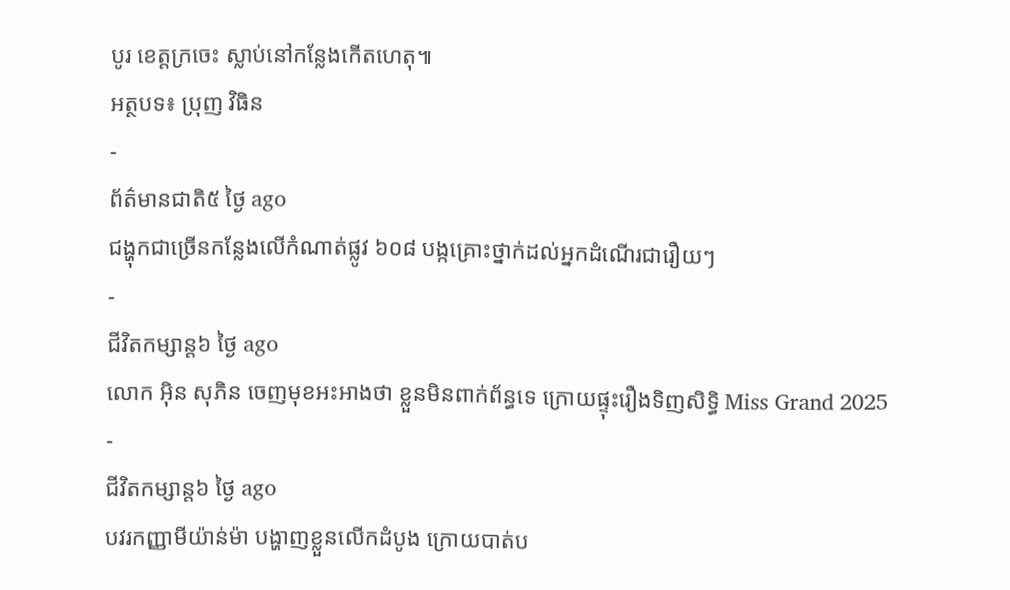បូរ ខេត្តក្រចេះ ស្លាប់នៅកន្លែងកេីតហេតុ៕
អត្ថបទ៖ ប្រុញ វិធិន
-
ព័ត៌មានជាតិ៥ ថ្ងៃ ago
ជង្ហុកជាច្រើនកន្លែងលើកំណាត់ផ្លូវ ៦០៨ បង្កគ្រោះថ្នាក់ដល់អ្នកដំណើរជារឿយៗ
-
ជីវិតកម្សាន្ដ៦ ថ្ងៃ ago
លោក អ៊ិន សុភិន ចេញមុខអះអាងថា ខ្លួនមិនពាក់ព័ន្ធទេ ក្រោយផ្ទុះរឿងទិញសិទ្ធិ Miss Grand 2025
-
ជីវិតកម្សាន្ដ៦ ថ្ងៃ ago
បវរកញ្ញាមីយ៉ាន់ម៉ា បង្ហាញខ្លួនលើកដំបូង ក្រោយបាត់ប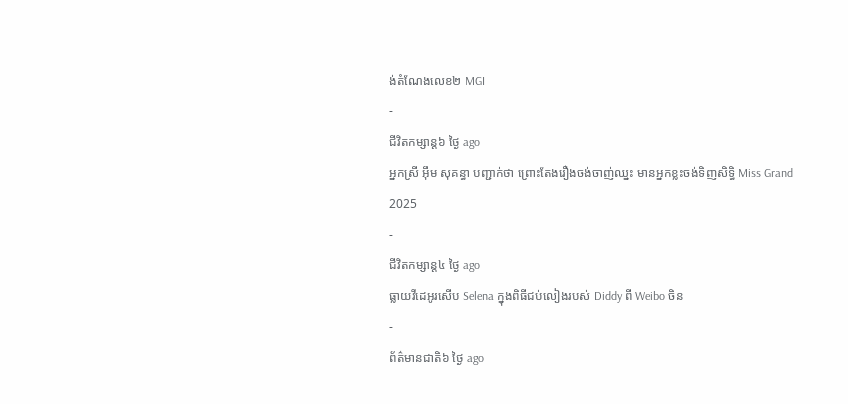ង់តំណែងលេខ២ MGI
-
ជីវិតកម្សាន្ដ៦ ថ្ងៃ ago
អ្នកស្រី អ៊ឹម សុគន្ធា បញ្ជាក់ថា ព្រោះតែងរឿងចង់ចាញ់ឈ្នះ មានអ្នកខ្លះចង់ទិញសិទ្ធិ Miss Grand 2025
-
ជីវិតកម្សាន្ដ៤ ថ្ងៃ ago
ធ្លាយវីដេអូរសើប Selena ក្នុងពិធីជប់លៀងរបស់ Diddy ពី Weibo ចិន
-
ព័ត៌មានជាតិ៦ ថ្ងៃ ago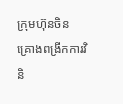ក្រុមហ៊ុនចិន គ្រោងពង្រីកការវិនិ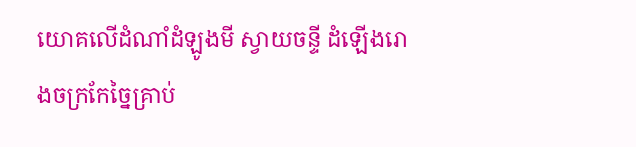យោគលើដំណាំដំឡូងមី ស្វាយចន្ទី ដំឡើងរោងចក្រកែច្នៃគ្រាប់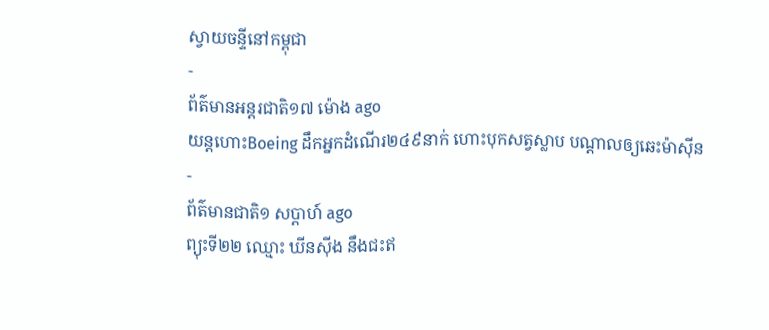ស្វាយចន្ទីនៅកម្ពុជា
-
ព័ត៌មានអន្ដរជាតិ១៧ ម៉ោង ago
យន្តហោះBoeing ដឹកអ្នកដំណើរ២៤៩នាក់ ហោះបុកសត្វស្លាប បណ្តាលឲ្យឆេះម៉ាស៊ីន
-
ព័ត៌មានជាតិ១ សប្តាហ៍ ago
ព្យុះទី២២ ឈ្មោះ ឃីនស៊ីង នឹងជះឥ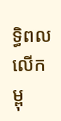ទ្ធិពលលើកម្ពុ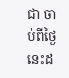ជា ចាប់ពីថ្ងៃនេះដ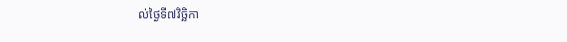ល់ថ្ងៃទី៧វិច្ឆិកា